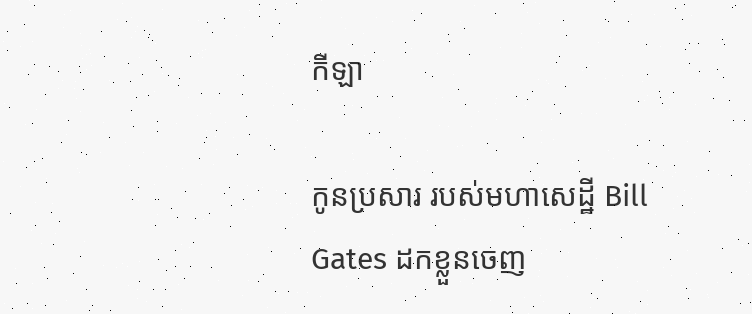កីឡា

កូនប្រសារ របស់មហាសេដ្ឋី Bill Gates ដកខ្លួនចេញ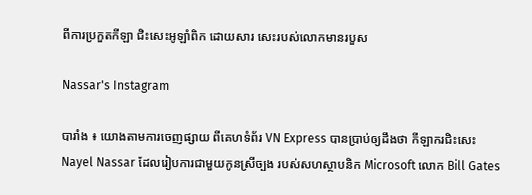ពីការប្រកួតកីឡា ជិះសេះអូឡាំពិក ដោយសារ សេះរបស់លោកមានរបួស

Nassar's Instagram

បារាំង ៖ យោងតាមការចេញផ្សាយ ពីគេហទំព័រ VN Express បានប្រាប់ឲ្យដឹងថា កីឡាករជិះសេះ Nayel Nassar ដែលរៀបការជាមួយកូនស្រីច្បង របស់សហស្ថាបនិក Microsoft លោក Bill Gates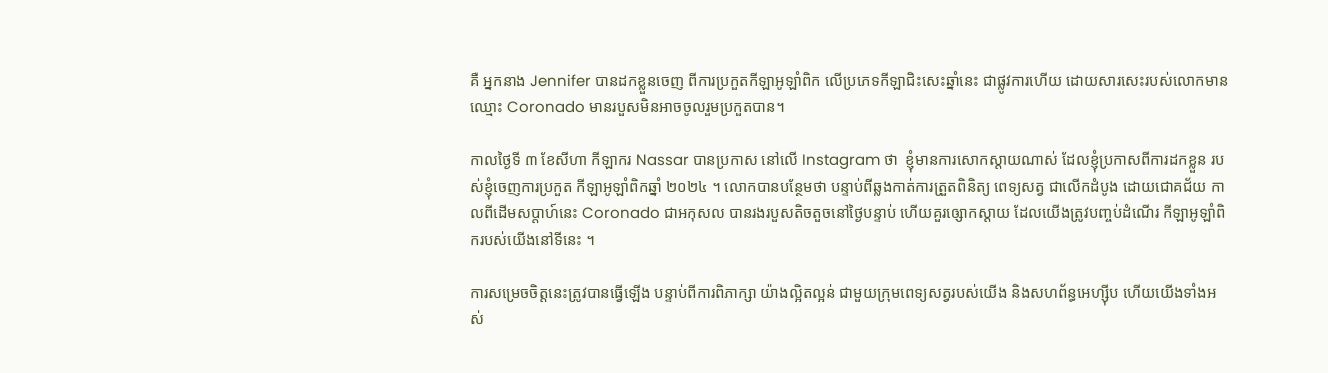គឺ អ្នកនាង Jennifer បានដកខ្លួនចេញ ពីការប្រកួតកីឡាអូឡាំពិក លើប្រភេទកីឡាជិះសេះឆ្នាំនេះ ជាផ្លូវការហើយ ដោយសារសេះរបស់លោកមានឈ្មោះ Coronado មានរបួសមិនអាចចូលរួមប្រកួតបាន។

កាលថ្ងៃទី ៣ ខែសីហា កីឡាករ Nassar បានប្រកាស នៅលើ Instagram ថា  ខ្ញុំមានការសោកស្តាយណាស់ ដែលខ្ញុំប្រកាសពីការដកខ្លួន របស់ខ្ញុំចេញការប្រកួត កីឡាអូឡាំពិកឆ្នាំ ២០២៤ ។ លោកបានបន្ថែមថា បន្ទាប់ពីឆ្លងកាត់ការត្រួតពិនិត្យ ពេទ្យសត្វ ជាលើកដំបូង ដោយជោគជ័យ កាលពីដើមសប្តាហ៍នេះ Coronado ជាអកុសល បានរងរបួសតិចតួចនៅថ្ងៃបន្ទាប់ ហើយគួរឲ្សោកស្តាយ ដែលយើងត្រូវបញ្ចប់ដំណើរ កីឡាអូឡាំពិករបស់យើងនៅទីនេះ ។

ការសម្រេចចិត្តនេះត្រូវបានធ្វើឡើង បន្ទាប់ពីការពិភាក្សា យ៉ាងល្អិតល្អន់ ជាមួយក្រុមពេទ្យសត្វរបស់យើង និងសហព័ន្ធអេហ្ស៊ីប ហើយយើងទាំងអស់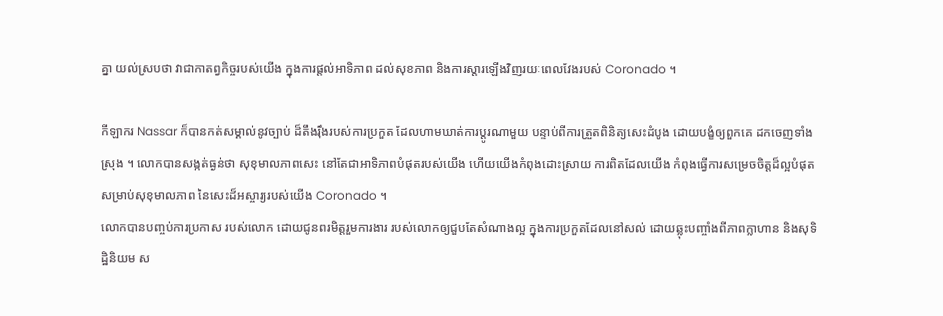គ្នា យល់ស្របថា វាជាកាតព្វកិច្ចរបស់យើង ក្នុងការផ្តល់អាទិភាព ដល់សុខភាព និងការស្តារឡើងវិញរយៈពេលវែងរបស់ Coronado ។

កីឡាករ Nassar ក៏បានកត់សម្គាល់នូវច្បាប់ ដ៏តឹងរ៉ឹងរបស់ការប្រកួត ដែលហាមឃាត់ការប្តូរណាមួយ បន្ទាប់ពីការត្រួតពិនិត្យសេះដំបូង ដោយបង្ខំឲ្យពួកគេ ដកចេញទាំងស្រុង ។ លោកបានសង្កត់ធ្ងន់ថា សុខុមាលភាពសេះ នៅតែជាអាទិភាពបំផុតរបស់យើង ហើយយើងកំពុងដោះស្រាយ ការពិតដែលយើង កំពុងធ្វើការសម្រេចចិត្តដ៏ល្អបំផុត សម្រាប់សុខុមាលភាព នៃសេះដ៏អស្ចារ្យរបស់យើង Coronado ។
លោកបានបញ្ចប់ការប្រកាស របស់លោក ដោយជូនពរមិត្តរួមការងារ របស់លោកឲ្យជួបតែសំណាងល្អ ក្នុងការប្រកួតដែលនៅសល់ ដោយឆ្លុះបញ្ចាំងពីភាពក្លាហាន និងសុទិដ្ឋិនិយម ស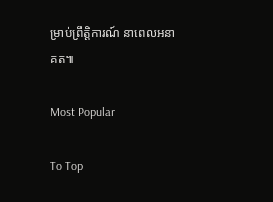ម្រាប់ព្រឹត្តិការណ៍ នាពេលអនាគត៕

Most Popular

To Top